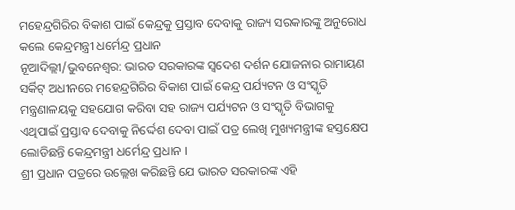ମହେନ୍ଦ୍ରଗିରିର ବିକାଶ ପାଇଁ କେନ୍ଦ୍ରକୁ ପ୍ରସ୍ତାବ ଦେବାକୁ ରାଜ୍ୟ ସରକାରଙ୍କୁ ଅନୁରୋଧ କଲେ କେନ୍ଦ୍ରମନ୍ତ୍ରୀ ଧର୍ମେନ୍ଦ୍ର ପ୍ରଧାନ
ନୂଆଦିଲ୍ଲୀ/ଭୁବନେଶ୍ୱର: ଭାରତ ସରକାରଙ୍କ ସ୍ୱଦେଶ ଦର୍ଶନ ଯୋଜନାର ରାମାୟଣ ସର୍କିଟ୍ ଅଧୀନରେ ମହେନ୍ଦ୍ରଗିରିର ବିକାଶ ପାଇଁ କେନ୍ଦ୍ର ପର୍ଯ୍ୟଟନ ଓ ସଂସ୍କୃତି ମନ୍ତ୍ରଣାଳୟକୁ ସହଯୋଗ କରିବା ସହ ରାଜ୍ୟ ପର୍ଯ୍ୟଟନ ଓ ସଂସ୍କୃତି ବିଭାଗକୁ ଏଥିପାଇଁ ପ୍ରସ୍ତାବ ଦେବାକୁ ନିର୍ଦ୍ଦେଶ ଦେବା ପାଇଁ ପତ୍ର ଲେଖି ମୁଖ୍ୟମନ୍ତ୍ରୀଙ୍କ ହସ୍ତକ୍ଷେପ ଲୋଡିଛନ୍ତି କେନ୍ଦ୍ରମନ୍ତ୍ରୀ ଧର୍ମେନ୍ଦ୍ର ପ୍ରଧାନ ।
ଶ୍ରୀ ପ୍ରଧାନ ପତ୍ରରେ ଉଲ୍ଲେଖ କରିଛନ୍ତି ଯେ ଭାରତ ସରକାରଙ୍କ ଏହି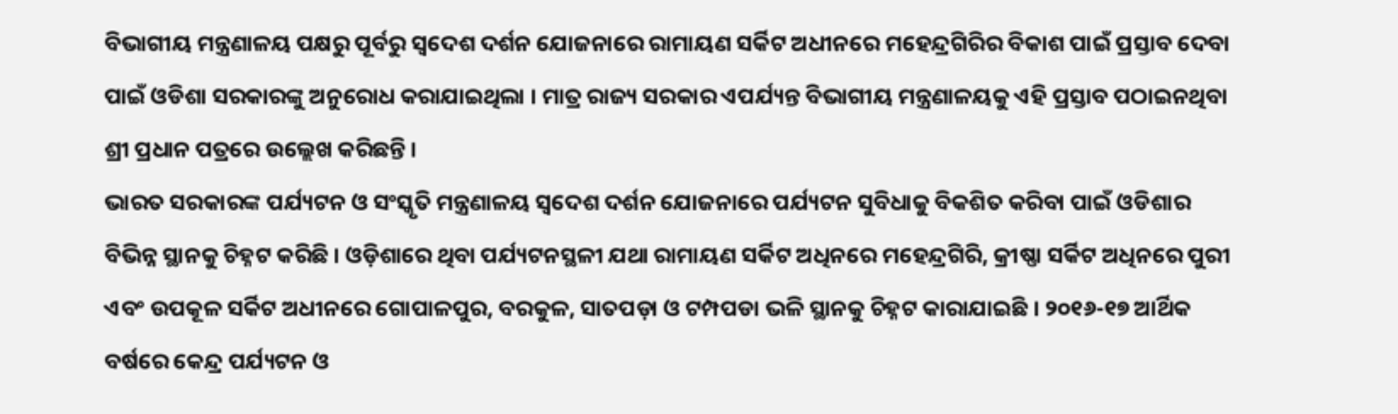ବିଭାଗୀୟ ମନ୍ତ୍ରଣାଳୟ ପକ୍ଷରୁ ପୂର୍ବରୁ ସ୍ୱଦେଶ ଦର୍ଶନ ଯୋଜନାରେ ରାମାୟଣ ସର୍କିଟ ଅଧୀନରେ ମହେନ୍ଦ୍ରଗିରିର ବିକାଶ ପାଇଁ ପ୍ରସ୍ତାବ ଦେବା ପାଇଁ ଓଡିଶା ସରକାରଙ୍କୁ ଅନୁରୋଧ କରାଯାଇଥିଲା । ମାତ୍ର ରାଜ୍ୟ ସରକାର ଏପର୍ଯ୍ୟନ୍ତ ବିଭାଗୀୟ ମନ୍ତ୍ରଣାଳୟକୁ ଏହି ପ୍ରସ୍ତାବ ପଠାଇନଥିବା ଶ୍ରୀ ପ୍ରଧାନ ପତ୍ରରେ ଉଲ୍ଲେଖ କରିଛନ୍ତି ।
ଭାରତ ସରକାରଙ୍କ ପର୍ଯ୍ୟଟନ ଓ ସଂସ୍କୃତି ମନ୍ତ୍ରଣାଳୟ ସ୍ୱଦେଶ ଦର୍ଶନ ଯୋଜନାରେ ପର୍ଯ୍ୟଟନ ସୁବିଧାକୁ ବିକଶିତ କରିବା ପାଇଁ ଓଡିଶାର ବିଭିନ୍ନ ସ୍ଥାନକୁ ଚିହ୍ନଟ କରିଛି । ଓଡ଼ିଶାରେ ଥିବା ପର୍ଯ୍ୟଟନସ୍ଥଳୀ ଯଥା ରାମାୟଣ ସର୍କିଟ ଅଧିନରେ ମହେନ୍ଦ୍ରଗିରି, କ୍ରୀଷ୍ଣା ସର୍କିଟ ଅଧିନରେ ପୁରୀ ଏବଂ ଉପକୂଳ ସର୍କିଟ ଅଧୀନରେ ଗୋପାଳପୁର, ବରକୁଳ, ସାତପଡ଼ା ଓ ଟମ୍ପପଡା ଭଳି ସ୍ଥାନକୁ ଚିହ୍ନଟ କାରାଯାଇଛି । ୨୦୧୬-୧୭ ଆର୍ଥିକ ବର୍ଷରେ କେନ୍ଦ୍ର ପର୍ଯ୍ୟଟନ ଓ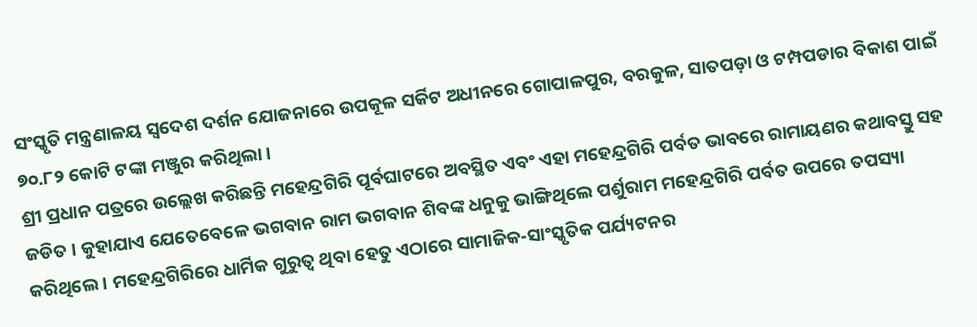ସଂସ୍କୃତି ମନ୍ତ୍ରଣାଳୟ ସ୍ୱଦେଶ ଦର୍ଶନ ଯୋଜନାରେ ଉପକୂଳ ସର୍କିଟ ଅଧୀନରେ ଗୋପାଳପୁର, ବରକୁଳ, ସାତପଡ଼ା ଓ ଟମ୍ପପଡାର ବିକାଶ ପାଇଁ ୭୦.୮୨ କୋଟି ଟଙ୍କା ମଞ୍ଜୁର କରିଥିଲା ।
ଶ୍ରୀ ପ୍ରଧାନ ପତ୍ରରେ ଉଲ୍ଲେଖ କରିଛନ୍ତି ମହେନ୍ଦ୍ରଗିରି ପୂର୍ବଘାଟରେ ଅବସ୍ଥିତ ଏବଂ ଏହା ମହେନ୍ଦ୍ରଗିରି ପର୍ବତ ଭାବରେ ରାମାୟଣର କଥାବସ୍ତୁ ସହ ଜଡିତ । କୁହାଯାଏ ଯେତେବେଳେ ଭଗବାନ ରାମ ଭଗବାନ ଶିବଙ୍କ ଧନୁକୁ ଭାଙ୍ଗିଥିଲେ ପର୍ଶୁରାମ ମହେନ୍ଦ୍ରଗିରି ପର୍ବତ ଉପରେ ତପସ୍ୟା କରିଥିଲେ । ମହେନ୍ଦ୍ରଗିରିରେ ଧାର୍ମିକ ଗୁରୁତ୍ୱ ଥିବା ହେତୁ ଏଠାରେ ସାମାଜିକ-ସାଂସ୍କୃତିକ ପର୍ଯ୍ୟଟନର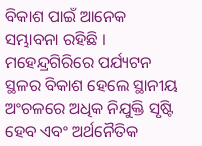ବିକାଶ ପାଇଁ ଆନେକ ସମ୍ଭାବନା ରହିଛି । ମହେନ୍ଦ୍ରଗିରିରେ ପର୍ଯ୍ୟଟନ ସ୍ଥଳର ବିକାଶ ହେଲେ ସ୍ଥାନୀୟ ଅଂଚଳରେ ଅଧିକ ନିଯୁକ୍ତି ସୃଷ୍ଟି ହେବ ଏବଂ ଅର୍ଥନୈତିକ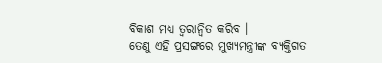ବିକାଶ ମଧ୍ୟ ତ୍ୱରାନ୍ୱିତ କରିବ ।
ତେଣୁ ଏହି ପ୍ରସଙ୍ଗରେ ମୁଖ୍ୟମନ୍ତ୍ରୀଙ୍କ ବ୍ୟକ୍ତିଗତ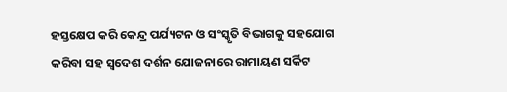ହସ୍ତକ୍ଷେପ କରି କେନ୍ଦ୍ର ପର୍ଯ୍ୟଟନ ଓ ସଂସ୍କୃତି ବିଭାଗକୁ ସହଯୋଗ କରିବା ସହ ସ୍ୱଦେଶ ଦର୍ଶନ ଯୋଜନାରେ ରାମାୟଣ ସର୍କିଟ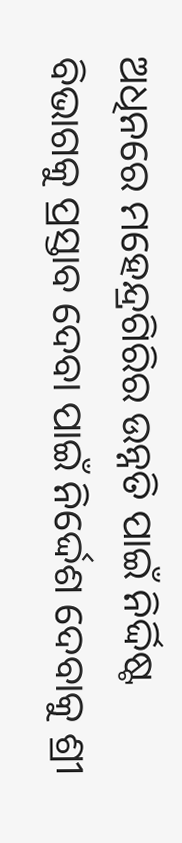ଅଧିନରେ ମହେନ୍ଦ୍ରଗିରିର ଉନ୍ନତି ପାଇଁ ନିର୍ଦ୍ଦିଷ୍ଟ ବିଭାଗକୁ ପ୍ରସ୍ତାବ ଦେବା ପାଇଁ ନିର୍ଦ୍ଦେଶ ଦେବାକୁ ଶ୍ରୀ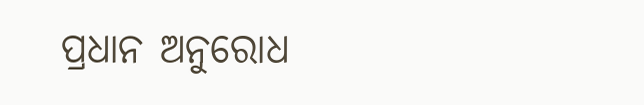ପ୍ରଧାନ ଅନୁରୋଧ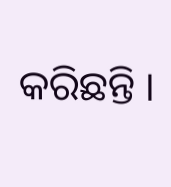କରିଛନ୍ତି ।